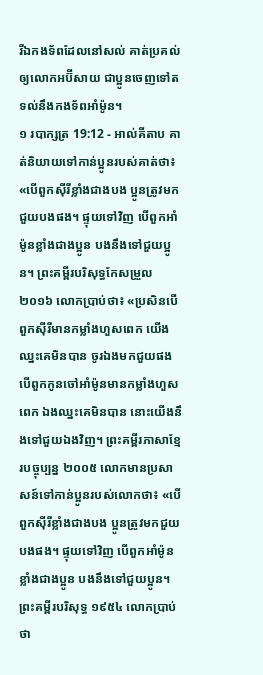រីឯកងទ័ពដែលនៅសល់ គាត់ប្រគល់ឲ្យលោកអប៊ីសាយ ជាប្អូនចេញទៅតទល់នឹងកងទ័ពអាំម៉ូន។
១ របាក្សត្រ 19:12 - អាល់គីតាប គាត់និយាយទៅកាន់ប្អូនរបស់គាត់ថា៖ «បើពួកស៊ីរីខ្លាំងជាងបង ប្អូនត្រូវមកជួយបងផង។ ផ្ទុយទៅវិញ បើពួកអាំម៉ូនខ្លាំងជាងប្អូន បងនឹងទៅជួយប្អូន។ ព្រះគម្ពីរបរិសុទ្ធកែសម្រួល ២០១៦ លោកប្រាប់ថា៖ «ប្រសិនបើពួកស៊ីរីមានកម្លាំងហួសពេក យើងឈ្នះគេមិនបាន ចូរឯងមកជួយផង បើពួកកូនចៅអាំម៉ូនមានកម្លាំងហួសពេក ឯងឈ្នះគេមិនបាន នោះយើងនឹងទៅជួយឯងវិញ។ ព្រះគម្ពីរភាសាខ្មែរបច្ចុប្បន្ន ២០០៥ លោកមានប្រសាសន៍ទៅកាន់ប្អូនរបស់លោកថា៖ «បើពួកស៊ីរីខ្លាំងជាងបង ប្អូនត្រូវមកជួយបងផង។ ផ្ទុយទៅវិញ បើពួកអាំម៉ូនខ្លាំងជាងប្អូន បងនឹងទៅជួយប្អូន។ ព្រះគម្ពីរបរិសុទ្ធ ១៩៥៤ លោកប្រាប់ថា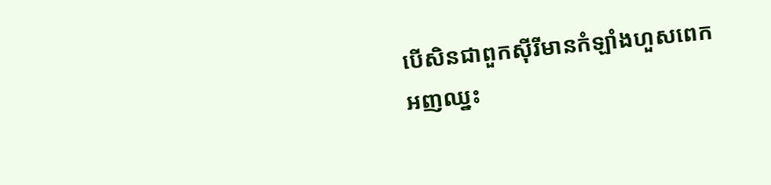បើសិនជាពួកស៊ីរីមានកំឡាំងហួសពេក អញឈ្នះ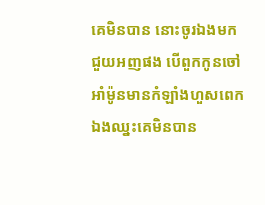គេមិនបាន នោះចូរឯងមកជួយអញផង បើពួកកូនចៅអាំម៉ូនមានកំឡាំងហួសពេក ឯងឈ្នះគេមិនបាន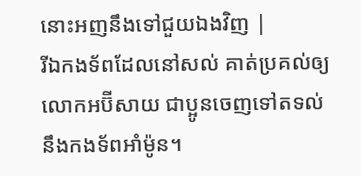នោះអញនឹងទៅជួយឯងវិញ |
រីឯកងទ័ពដែលនៅសល់ គាត់ប្រគល់ឲ្យលោកអប៊ីសាយ ជាប្អូនចេញទៅតទល់នឹងកងទ័ពអាំម៉ូន។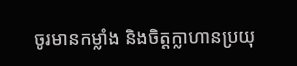ចូរមានកម្លាំង និងចិត្តក្លាហានប្រយុ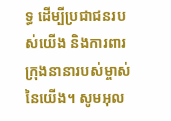ទ្ធ ដើម្បីប្រជាជនរបស់យើង និងការពារក្រុងនានារបស់ម្ចាស់នៃយើង។ សូមអុល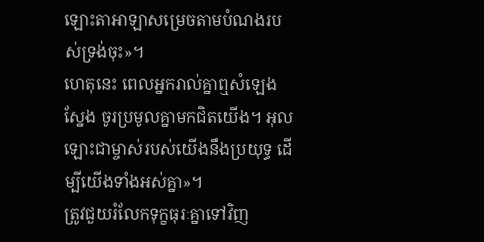ឡោះតាអាឡាសម្រេចតាមបំណងរបស់ទ្រង់ចុះ»។
ហេតុនេះ ពេលអ្នករាល់គ្នាឮសំឡេងស្នែង ចូរប្រមូលគ្នាមកជិតយើង។ អុលឡោះជាម្ចាស់របស់យើងនឹងប្រយុទ្ធ ដើម្បីយើងទាំងអស់គ្នា»។
ត្រូវជួយរំលែកទុក្ខធុរៈគ្នាទៅវិញ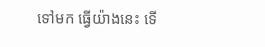ទៅមក ធ្វើយ៉ាងនេះ ទើ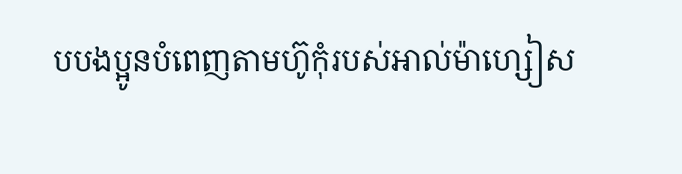បបងប្អូនបំពេញតាមហ៊ូកុំរបស់អាល់ម៉ាហ្សៀស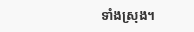ទាំងស្រុង។